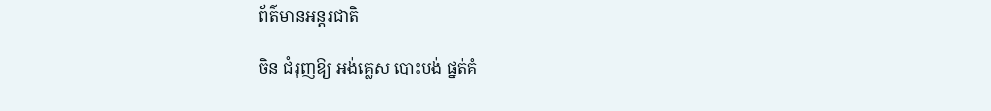ព័ត៌មានអន្តរជាតិ

ចិន ជំរុញឱ្យ អង់គ្លេស បោះបង់ ផ្នត់គំ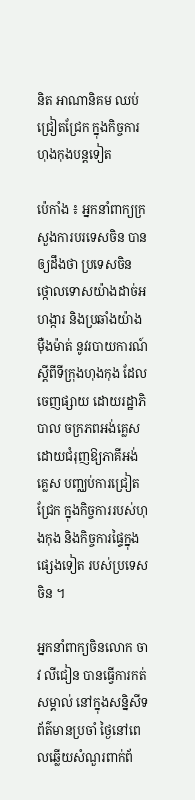និត អាណានិគម ឈប់ជ្រៀតជ្រែក ក្នុងកិច្ចការហុងកុងបន្ដទៀត

ប៉េកាំង ៖ អ្នកនាំពាក្យក្រសួងការបរទេសចិន បានឲ្យដឹងថា ប្រទេសចិន ថ្កោលទោសយ៉ាងដាច់អហង្ការ និងប្រឆាំងយ៉ាងម៉ឺងម៉ាត់ នូវរបាយការណ៍ ស្តីពីទីក្រុងហុងកុង ដែលចេញផ្សាយ ដោយរដ្ឋាភិបាល ចក្រភពអង់គ្លេស ដោយជំរុញឱ្យភាគីអង់គ្លេស បញ្ឈប់ការជ្រៀតជ្រែក ក្នុងកិច្ចការរបស់ហុងកុង និងកិច្ចការផ្ទៃក្នុងផ្សេងទៀត របស់ប្រទេសចិន ។

អ្នកនាំពាក្យចិនលោក ចាវ លីជៀន បានធ្វើការកត់ សម្គាល់ នៅក្នុងសន្និសីទ ព័ត៌មានប្រចាំ ថ្ងៃនៅពេលឆ្លើយសំណួរពាក់ព័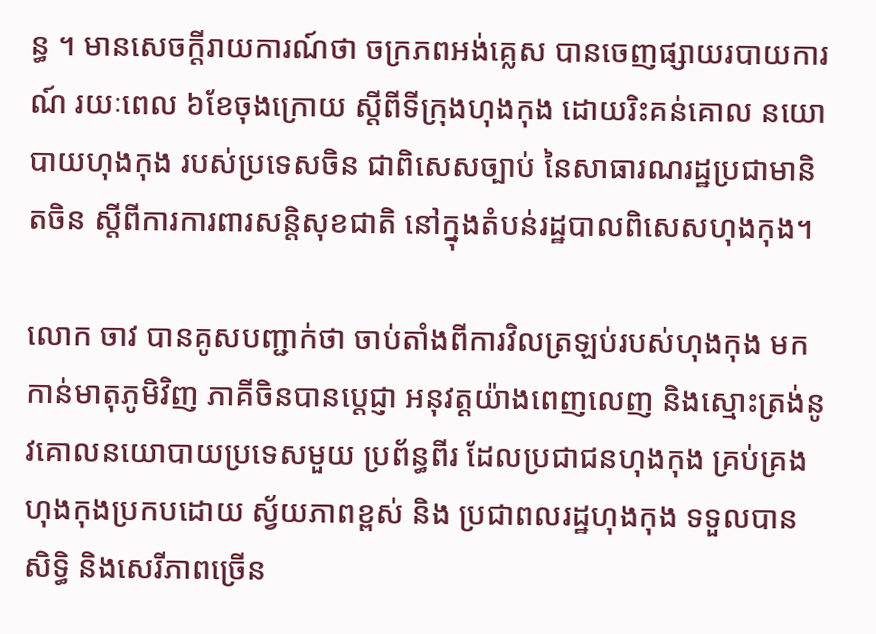ន្ធ ។ មានសេចក្តីរាយការណ៍ថា ចក្រភពអង់គ្លេស បានចេញផ្សាយរបាយការណ៍ រយៈពេល ៦ខែចុងក្រោយ ស្តីពីទីក្រុងហុងកុង ដោយរិះគន់គោល នយោបាយហុងកុង របស់ប្រទេសចិន ជាពិសេសច្បាប់ នៃសាធារណរដ្ឋប្រជាមានិតចិន ស្តីពីការការពារសន្តិសុខជាតិ នៅក្នុងតំបន់រដ្ឋបាលពិសេសហុងកុង។

លោក ចាវ បានគូសបញ្ជាក់ថា ចាប់តាំងពីការវិលត្រឡប់របស់ហុងកុង មកកាន់មាតុភូមិវិញ ភាគីចិនបានប្តេជ្ញា អនុវត្តយ៉ាងពេញលេញ និងស្មោះត្រង់នូវគោលនយោបាយប្រទេសមួយ ប្រព័ន្ធពីរ ដែលប្រជាជនហុងកុង គ្រប់គ្រងហុងកុងប្រកបដោយ ស្វ័យភាពខ្ពស់ និង ប្រជាពលរដ្ឋហុងកុង ទទួលបានសិទ្ធិ និងសេរីភាពច្រើន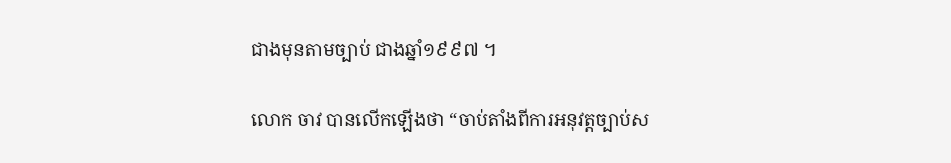ជាងមុនតាមច្បាប់ ជាងឆ្នាំ១៩៩៧ ។

លោក ចាវ បានលើកឡើងថា “ចាប់តាំងពីការអនុវត្តច្បាប់ស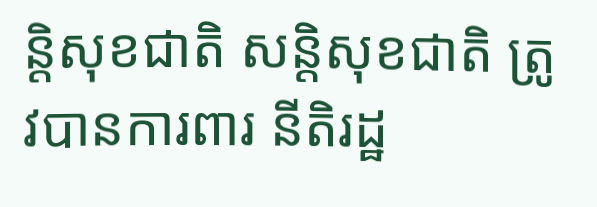ន្តិសុខជាតិ សន្តិសុខជាតិ ត្រូវបានការពារ នីតិរដ្ឋ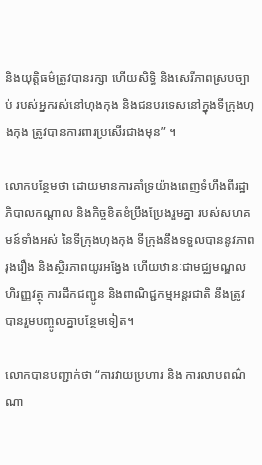និងយុត្តិធម៌ត្រូវបានរក្សា ហើយសិទ្ធិ និងសេរីភាពស្របច្បាប់ របស់អ្នករស់នៅហុងកុង និងជនបរទេសនៅក្នុងទីក្រុងហុងកុង ត្រូវបានការពារប្រសើរជាងមុន” ។

លោកបន្ថែមថា ដោយមានការគាំទ្រយ៉ាងពេញទំហឹងពីរដ្ឋាភិបាលកណ្តាល និងកិច្ចខិតខំប្រឹងប្រែងរួមគ្នា របស់សហគមន៍ទាំងអស់ នៃទីក្រុងហុងកុង ទីក្រុងនឹងទទួលបាននូវភាព រុងរឿង និងស្ថិរភាពយូរអង្វែង ហើយឋានៈជាមជ្ឈមណ្ឌល ហិរញ្ញវត្ថុ ការដឹកជញ្ជូន និងពាណិជ្ជកម្មអន្តរជាតិ នឹងត្រូវបានរួមបញ្ចូលគ្នាបន្ថែមទៀត។

លោកបានបញ្ជាក់ថា “ការវាយប្រហារ និង ការលាបពណ៌ណា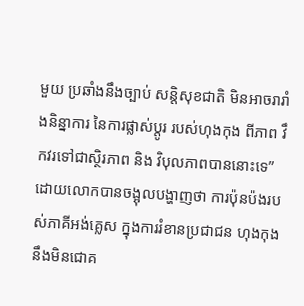មួយ ប្រឆាំងនឹងច្បាប់ សន្តិសុខជាតិ មិនអាចរារាំងនិន្នាការ នៃការផ្លាស់ប្តូរ របស់ហុងកុង ពីភាព វឹកវរទៅជាស្ថិរភាព និង វិបុលភាពបាននោះទេ” ដោយលោកបានចង្អុលបង្ហាញថា ការប៉ុនប៉ងរបស់ភាគីអង់គ្លេស ក្នុងការរំខានប្រជាជន ហុងកុង នឹងមិនជោគ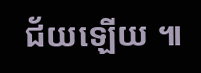ជ័យឡើយ ៕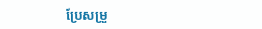ប្រែសម្រួ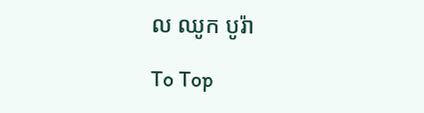ល ឈូក បូរ៉ា

To Top